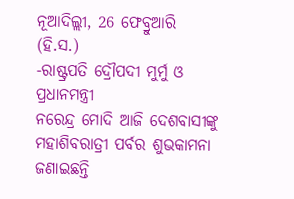ନୂଆଦିଲ୍ଲୀ, 26 ଫେବ୍ରୁଆରି (ହି.ସ.)
-ରାଷ୍ଟ୍ରପତି ଦ୍ରୌପଦୀ ମୁର୍ମୁ ଓ ପ୍ରଧାନମନ୍ତ୍ରୀ
ନରେନ୍ଦ୍ର ମୋଦି ଆଜି ଦେଶବାସୀଙ୍କୁ ମହାଶିବରାତ୍ରୀ ପର୍ବର ଶୁଭକାମନା ଜଣାଇଛନ୍ତି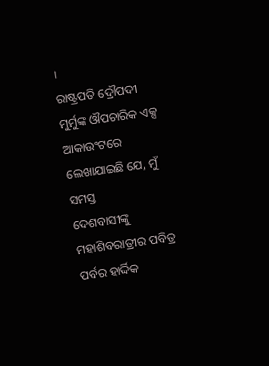।
ରାଷ୍ଟ୍ରପତି ଦ୍ରୌପଦୀ ମୁର୍ମୁଙ୍କ ଔପଚାରିକ ଏକ୍ସ ଆକାଉଂଟରେ ଲେଖାଯାଇଛି ଯେ, ମୁଁ ସମସ୍ତ
ଦେଶବାସୀଙ୍କୁ ମହାଶିବରାତ୍ରୀର ପବିତ୍ର ପର୍ବର ହାର୍ଦ୍ଦିକ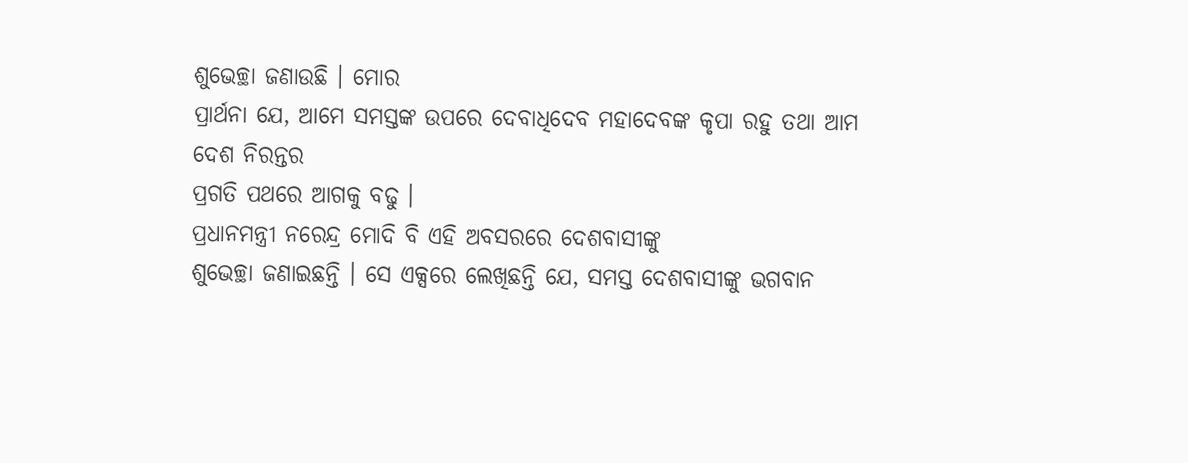ଶୁଭେଚ୍ଛା ଜଣାଉଛି । ମୋର
ପ୍ରାର୍ଥନା ଯେ, ଆମେ ସମସ୍ତଙ୍କ ଉପରେ ଦେବାଧିଦେବ ମହାଦେବଙ୍କ କୃପା ରହୁ ତଥା ଆମ ଦେଶ ନିରନ୍ତର
ପ୍ରଗତି ପଥରେ ଆଗକୁ ବଢୁ ।
ପ୍ରଧାନମନ୍ତ୍ରୀ ନରେନ୍ଦ୍ର ମୋଦି ବି ଏହି ଅବସରରେ ଦେଶବାସୀଙ୍କୁ
ଶୁଭେଚ୍ଛା ଜଣାଇଛନ୍ତି । ସେ ଏକ୍ସରେ ଲେଖିଛନ୍ତି ଯେ, ସମସ୍ତ ଦେଶବାସୀଙ୍କୁ ଭଗବାନ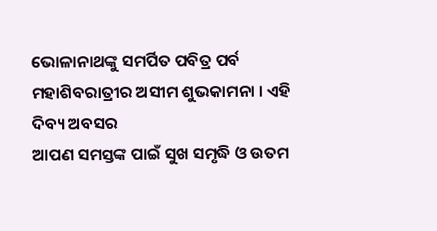ଭୋଳାନାଥଙ୍କୁ ସମର୍ପିତ ପବିତ୍ର ପର୍ବ ମହାଶିବରାତ୍ରୀର ଅସୀମ ଶୁଭକାମନା । ଏହି ଦିବ୍ୟ ଅବସର
ଆପଣ ସମସ୍ତଙ୍କ ପାଇଁ ସୁଖ ସମୃଦ୍ଧି ଓ ଉତମ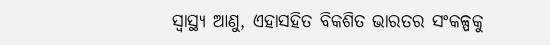ସ୍ୱାସ୍ଥ୍ୟ ଆଣୁ, ଏହାସହିତ ବିକଶିତ ଭାରତର ସଂକଳ୍ପକୁ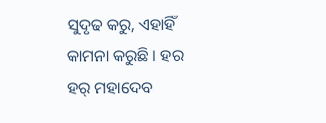ସୁଦୃଢ କରୁ, ଏହାହିଁ କାମନା କରୁଛି । ହର ହର୍ ମହାଦେବ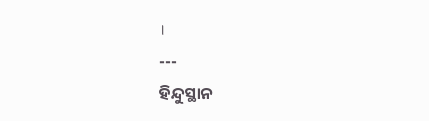।
---
ହିନ୍ଦୁସ୍ଥାନ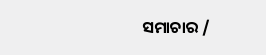ସମାଚାର /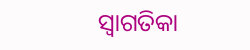ସ୍ୱାଗତିକା